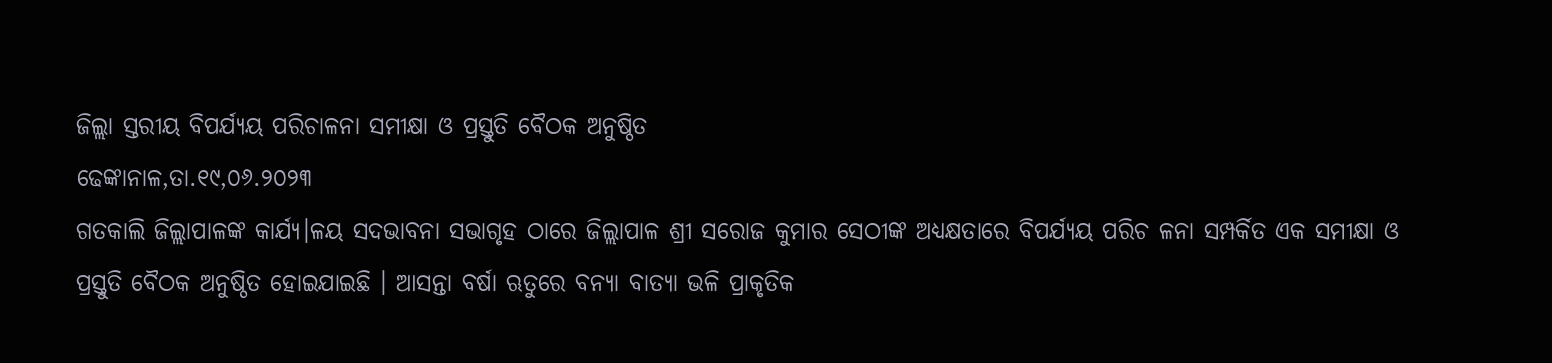ଜିଲ୍ଲା ସ୍ତରୀୟ ବିପର୍ଯ୍ୟୟ ପରିଚାଳନା ସମୀକ୍ଷା ଓ ପ୍ରସ୍ତୁତି ବୈଠକ ଅନୁଷ୍ଠିତ
ଢେଙ୍କାନାଳ,ତା.୧୯,୦୬.୨୦୨୩
ଗତକାଲି ଜିଲ୍ଲାପାଳଙ୍କ କାର୍ଯ୍ୟ।ଳୟ ସଦଭାବନା ସଭାଗୃହ ଠାରେ ଜିଲ୍ଲାପାଳ ଶ୍ରୀ ସରୋଜ କୁମାର ସେଠୀଙ୍କ ଅଧ୍ୟକ୍ଷତାରେ ବିପର୍ଯ୍ୟୟ ପରିଚ ଳନା ସମ୍ପର୍କିତ ଏକ ସମୀକ୍ଷା ଓ ପ୍ରସ୍ତୁତି ବୈଠକ ଅନୁଷ୍ଠିତ ହୋଇଯାଇଛି । ଆସନ୍ତା ବର୍ଷା ଋତୁରେ ବନ୍ୟା ବାତ୍ୟା ଭଳି ପ୍ରାକୃତିକ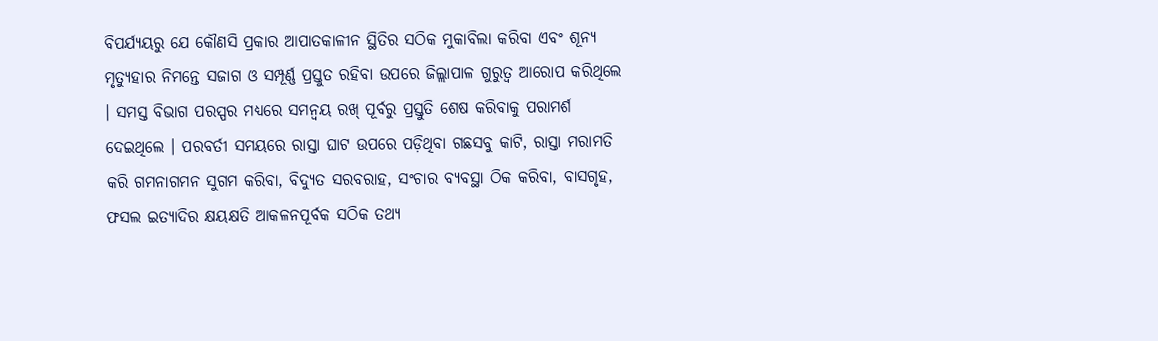ବିପର୍ଯ୍ୟୟରୁ ଯେ କୌଣସି ପ୍ରକାର ଆପାତକାଳୀନ ସ୍ଥିତିର ସଠିକ ମୁକାବିଲା କରିବା ଏବଂ ଶୂନ୍ୟ ମୃତ୍ୟୁହାର ନିମନ୍ତେ ସଜାଗ ଓ ସମ୍ପୂର୍ଣ୍ଣ ପ୍ରସ୍ତୁତ ରହିବା ଉପରେ ଜିଲ୍ଲାପାଳ ଗୁରୁତ୍ବ ଆରୋପ କରିଥିଲେ । ସମସ୍ତ ବିଭାଗ ପରସ୍ପର ମଧ୍ୟରେ ସମନ୍ଵୟ ରଖ୍ ପୂର୍ବରୁ ପ୍ରସ୍ତୁତି ଶେଷ କରିବାକୁ ପରାମର୍ଶ ଦେଇଥିଲେ । ପରବର୍ତୀ ସମୟରେ ରାସ୍ତା ଘାଟ ଉପରେ ପଡ଼ିଥିବା ଗଛସବୁ କାଟି, ରାସ୍ତା ମରାମତି କରି ଗମନାଗମନ ସୁଗମ କରିବା, ବିଦ୍ୟୁତ ସରବରାହ, ସଂଚାର ବ୍ୟବସ୍ଥା ଠିକ କରିବା, ବାସଗୃହ, ଫସଲ ଇତ୍ୟାଦିର କ୍ଷୟକ୍ଷତି ଆକଳନପୂର୍ବକ ସଠିକ ତଥ୍ୟ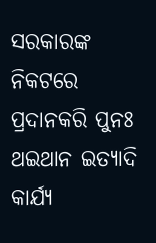ସରକାରଙ୍କ ନିକଟରେ ପ୍ରଦାନକରି ପୁନଃ ଥଇଥାନ ଇତ୍ୟାଦି କାର୍ଯ୍ୟ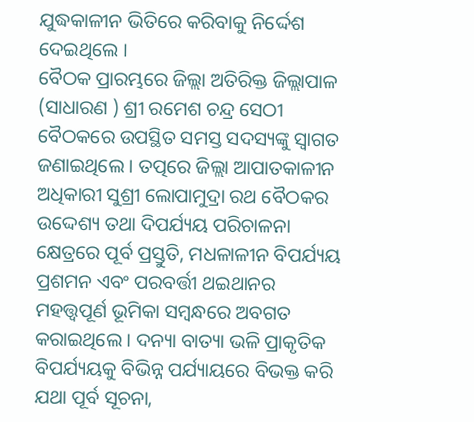ଯୁଦ୍ଧକାଳୀନ ଭିତିରେ କରିବାକୁ ନିର୍ଦ୍ଦେଶ ଦେଇଥିଲେ ।
ବୈଠକ ପ୍ରାରମ୍ଭରେ ଜିଲ୍ଲା ଅତିରିକ୍ତ ଜିଲ୍ଲାପାଳ (ସାଧାରଣ ) ଶ୍ରୀ ରମେଶ ଚନ୍ଦ୍ର ସେଠୀ ବୈଠକରେ ଉପସ୍ଥିତ ସମସ୍ତ ସଦସ୍ୟଙ୍କୁ ସ୍ବାଗତ ଜଣାଇଥିଲେ । ତତ୍ପରେ ଜିଲ୍ଲା ଆପାତକାଳୀନ ଅଧିକାରୀ ସୁଶ୍ରୀ ଲୋପାମୁଦ୍ରା ରଥ ବୈଠକର ଉଦ୍ଦେଶ୍ୟ ତଥା ଦିପର୍ଯ୍ୟୟ ପରିଚାଳନା କ୍ଷେତ୍ରରେ ପୂର୍ବ ପ୍ରସ୍ତୁତି, ମଧଳାଳୀନ ବିପର୍ଯ୍ୟୟ ପ୍ରଶମନ ଏବଂ ପରବର୍ତ୍ତୀ ଥଇଥାନର ମହତ୍ତ୍ୱପୂର୍ଣ ଭୂମିକା ସମ୍ବନ୍ଧରେ ଅବଗତ କରାଇଥିଲେ । ଦନ୍ୟା ବାତ୍ୟା ଭଳି ପ୍ରାକୃତିକ ବିପର୍ଯ୍ୟୟକୁ ବିଭିନ୍ନ ପର୍ଯ୍ୟାୟରେ ବିଭକ୍ତ କରି ଯଥା ପୂର୍ବ ସୂଚନା,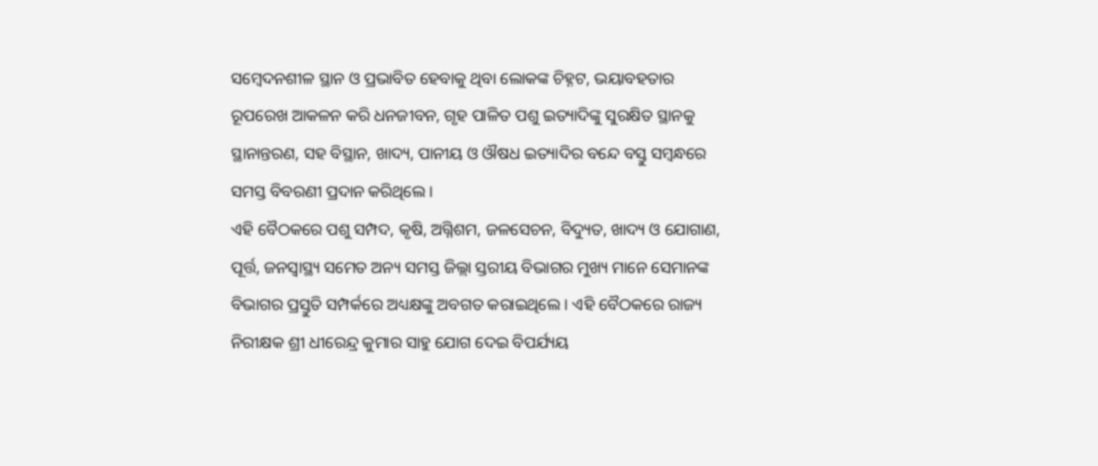ସମ୍ବେଦନଶୀଳ ସ୍ଥାନ ଓ ପ୍ରଭାବିତ ହେବାକୁ ଥିବା ଲୋକଙ୍କ ଚିହ୍ନଟ, ଭୟାବହତାର ରୂପରେଖ ଆକଳନ କରି ଧନଜୀବନ, ଗୃହ ପାଳିତ ପଶୁ ଇତ୍ୟାଦିଙ୍କୁ ସୁରକ୍ଷିତ ସ୍ଥାନକୁ ସ୍ଥାନାନ୍ତରଣ, ସହ ବିସ୍ଥାନ, ଖାଦ୍ୟ, ପାନୀୟ ଓ ଔଷଧ ଇତ୍ୟାଦିର ବନ୍ଦେ ବସ୍ତୁ ସମ୍ବନ୍ଧରେ ସମସ୍ତ ବିବରଣୀ ପ୍ରଦାନ କରିଥିଲେ ।
ଏହି ବୈଠକରେ ପଶୁ ସମ୍ପଦ, କୃଷି, ଅଗ୍ନିଶମ, ଜଳସେଚନ, ବିଦ୍ୟୁତ, ଖାଦ୍ୟ ଓ ଯୋଗାଣ, ପୂର୍ତ୍ତ, ଜନସ୍ବାସ୍ଥ୍ୟ ସମେତ ଅନ୍ୟ ସମସ୍ତ ଜିଲ୍ଲା ସ୍ତରୀୟ ବିଭାଗର ମୁଖ୍ୟ ମାନେ ସେମାନଙ୍କ ବିଭାଗର ପ୍ରସ୍ତୁତି ସମ୍ପର୍କରେ ଅଧ୍ୟକ୍ଷଙ୍କୁ ଅବଗତ କରାଇଥିଲେ । ଏହି ବୈଠକରେ ରାଜ୍ୟ ନିରୀକ୍ଷକ ଶ୍ରୀ ଧୀରେନ୍ଦ୍ର କୁମାର ସାହୁ ଯୋଗ ଦେଇ ବିପର୍ଯ୍ୟୟ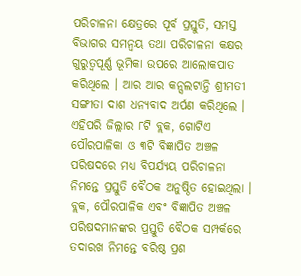ପରିଚାଳନା କ୍ଷେତ୍ରରେ ପୂର୍ବ ପ୍ରସ୍ତୁତି, ସମସ୍ତ ବିଭାଗର ସମନ୍ୱୟ ତଥା ପରିଚାଳନା କକ୍ଷର ଗୁରୁତ୍ଵପୂର୍ଣ୍ଣ ଭୂମିକା ଉପରେ ଆଲୋକପାତ କରିଥିଲେ । ଆର ଆର କନ୍ସଲଟାନ୍ତି ଶ୍ରୀମତୀ ସଙ୍ଗୀତା ଦାଶ ଧନ୍ୟବାଦ ଅର୍ପଣ କରିଥିଲେ ।
ଏହିପରି ଜିଲ୍ଲାର ୮ଟି ବ୍ଲକ, ଗୋଟିଏ ପୌରପାଳିକା ଓ ୩ଟି ବିଜ୍ଞାପିତ ଅଞ୍ଚଳ ପରିଷଦରେ ମଧ୍ୟ ବିପର୍ଯ୍ୟୟ ପରିଚାଳନା ନିମନ୍ତେ ପ୍ରସ୍ତୁତି ବୈଠକ ଅନୁଷ୍ଠିତ ହୋଇଥିଲା । ବ୍ଲକ, ପୌରପାଳିକ ଏବଂ ବିଜ୍ଞାପିତ ଅଞ୍ଚଳ ପରିଷଦମାନଙ୍କର ପ୍ରସ୍ତୁତି ବୈଠକ ସମ୍ପର୍କରେ ତଦାରଖ ନିମନ୍ତେ ବରିଷ୍ଠ ପ୍ରଶ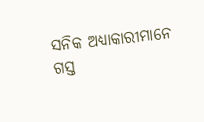ସନିକ ଅଧ୍ୟାକାରୀମାନେ ଗସ୍ତ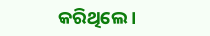କରିଥିଲେ ।